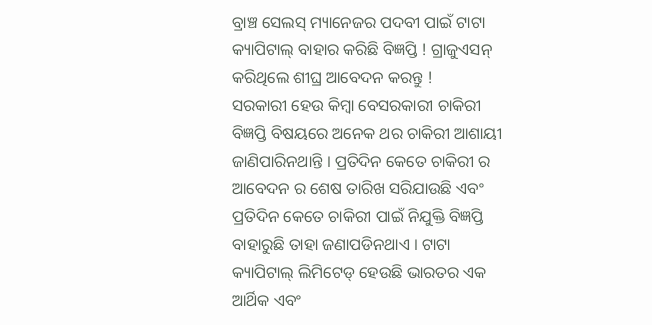ବ୍ରାଞ୍ଚ ସେଲସ୍ ମ୍ୟାନେଜର ପଦବୀ ପାଇଁ ଟାଟା କ୍ୟାପିଟାଲ୍ ବାହାର କରିଛି ବିଜ୍ଞପ୍ତି ! ଗ୍ରାଜୁଏସନ୍ କରିଥିଲେ ଶୀଘ୍ର ଆବେଦନ କରନ୍ତୁ !
ସରକାରୀ ହେଉ କିମ୍ବା ବେସରକାରୀ ଚାକିରୀ ବିଜ୍ଞପ୍ତି ବିଷୟରେ ଅନେକ ଥର ଚାକିରୀ ଆଶାୟୀ ଜାଣିପାରିନଥାନ୍ତି । ପ୍ରତିଦିନ କେତେ ଚାକିରୀ ର ଆବେଦନ ର ଶେଷ ତାରିଖ ସରିଯାଉଛି ଏବଂ ପ୍ରତିଦିନ କେତେ ଚାକିରୀ ପାଇଁ ନିଯୁକ୍ତି ବିଜ୍ଞପ୍ତି ବାହାରୁଛି ତାହା ଜଣାପଡିନଥାଏ । ଟାଟା କ୍ୟାପିଟାଲ୍ ଲିମିଟେଡ୍ ହେଉଛି ଭାରତର ଏକ ଆର୍ଥିକ ଏବଂ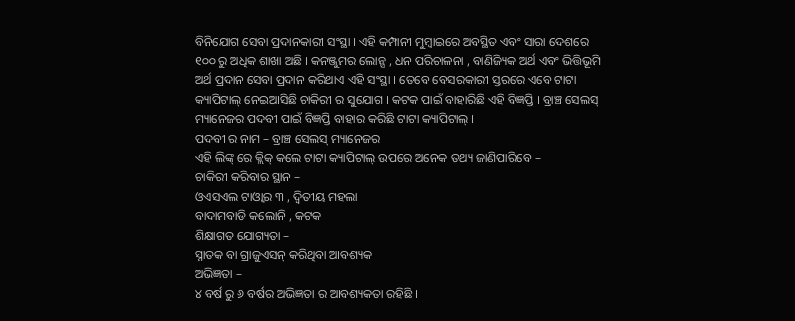ବିନିଯୋଗ ସେବା ପ୍ରଦାନକାରୀ ସଂସ୍ଥା । ଏହି କମ୍ପାନୀ ମୁମ୍ବାଇରେ ଅବସ୍ଥିତ ଏବଂ ସାରା ଦେଶରେ ୧୦୦ ରୁ ଅଧିକ ଶାଖା ଅଛି । କନଞ୍ଜୁମର ଲୋନ୍ସ , ଧନ ପରିଚାଳନା , ବାଣିଜ୍ୟିକ ଅର୍ଥ ଏବଂ ଭିତ୍ତିଭୂମି ଅର୍ଥ ପ୍ରଦାନ ସେବା ପ୍ରଦାନ କରିଥାଏ ଏହି ସଂସ୍ଥା । ତେବେ ବେସରକାରୀ ସ୍ତରରେ ଏବେ ଟାଟା କ୍ୟାପିଟାଲ୍ ନେଇଆସିଛି ଚାକିରୀ ର ସୁଯୋଗ । କଟକ ପାଇଁ ବାହାରିଛି ଏହି ବିଜ୍ଞପ୍ତି । ବ୍ରାଞ୍ଚ ସେଲସ୍ ମ୍ୟାନେଜର ପଦବୀ ପାଇଁ ବିଜ୍ଞପ୍ତି ବାହାର କରିଛି ଟାଟା କ୍ୟାପିଟାଲ୍ ।
ପଦବୀ ର ନାମ – ବ୍ରାଞ୍ଚ ସେଲସ୍ ମ୍ୟାନେଜର
ଏହି ଲିଙ୍କ୍ ରେ କ୍ଲିକ୍ କଲେ ଟାଟା କ୍ୟାପିଟାଲ୍ ଉପରେ ଅନେକ ତଥ୍ୟ ଜାଣିପାରିବେ –
ଚାକିରୀ କରିବାର ସ୍ଥାନ –
ଓଏସଏଲ ଟାଓ୍ୱାର ୩ , ଦ୍ୱିତୀୟ ମହଲା
ବାଦାମବାଡି କଲୋନି , କଟକ
ଶିକ୍ଷାଗତ ଯୋଗ୍ୟତା –
ସ୍ନାତକ ବା ଗ୍ରାଜୁଏସନ୍ କରିଥିବା ଆବଶ୍ୟକ
ଅଭିଜ୍ଞତା –
୪ ବର୍ଷ ରୁ ୬ ବର୍ଷର ଅଭିଜ୍ଞତା ର ଆବଶ୍ୟକତା ରହିଛି ।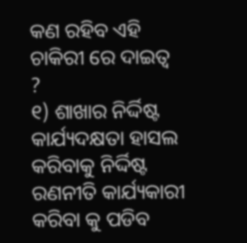କଣ ରହିବ ଏହି ଚାକିରୀ ରେ ଦାଇତ୍ୱ ?
୧) ଶାଖାର ନିର୍ଦ୍ଦିଷ୍ଟ କାର୍ଯ୍ୟଦକ୍ଷତା ହାସଲ କରିବାକୁ ନିର୍ଦ୍ଦିଷ୍ଟ ରଣନୀତି କାର୍ଯ୍ୟକାରୀ କରିବା କୁ ପଡିବ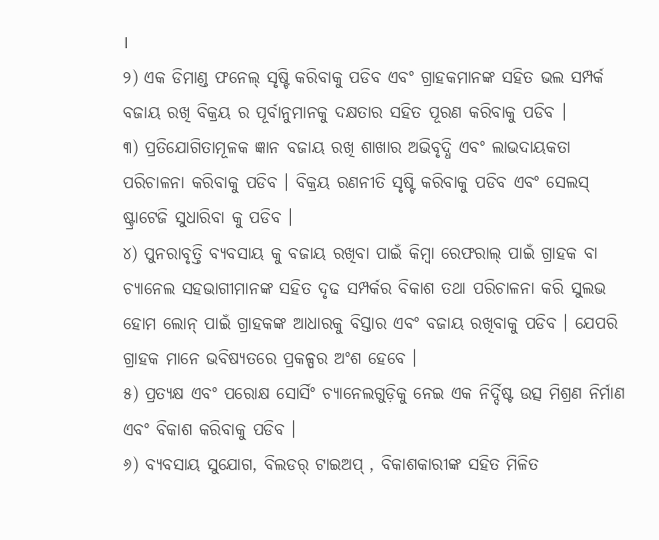।
୨) ଏକ ଡିମାଣ୍ଡ ଫନେଲ୍ ସୃଷ୍ଟି କରିବାକୁ ପଡିବ ଏବଂ ଗ୍ରାହକମାନଙ୍କ ସହିତ ଭଲ ସମ୍ପର୍କ ବଜାୟ ରଖି ବିକ୍ରୟ ର ପୂର୍ବାନୁମାନକୁ ଦକ୍ଷତାର ସହିତ ପୂରଣ କରିବାକୁ ପଡିବ ।
୩) ପ୍ରତିଯୋଗିତାମୂଳକ ଜ୍ଞାନ ବଜାୟ ରଖି ଶାଖାର ଅଭିବୃଦ୍ଧି ଏବଂ ଲାଭଦାୟକତା ପରିଚାଳନା କରିବାକୁ ପଡିବ । ବିକ୍ରୟ ରଣନୀତି ସୃଷ୍ଟି କରିବାକୁ ପଡିବ ଏବଂ ସେଲସ୍ ଷ୍ଟ୍ରାଟେଜି ସୁଧାରିବା କୁ ପଡିବ ।
୪) ପୁନରାବୃତ୍ତି ବ୍ୟବସାୟ କୁ ବଜାୟ ରଖିବା ପାଇଁ କିମ୍ବା ରେଫରାଲ୍ ପାଇଁ ଗ୍ରାହକ ବା ଚ୍ୟାନେଲ ସହଭାଗୀମାନଙ୍କ ସହିତ ଦୃଢ ସମ୍ପର୍କର ବିକାଶ ତଥା ପରିଚାଳନା କରି ସୁଲଭ ହୋମ ଲୋନ୍ ପାଇଁ ଗ୍ରାହକଙ୍କ ଆଧାରକୁ ବିସ୍ତାର ଏବଂ ବଜାୟ ରଖିବାକୁ ପଡିବ । ଯେପରି ଗ୍ରାହକ ମାନେ ଭବିଷ୍ୟତରେ ପ୍ରକଳ୍ପର ଅଂଶ ହେବେ ।
୫) ପ୍ରତ୍ୟକ୍ଷ ଏବଂ ପରୋକ୍ଷ ସୋର୍ସିଂ ଚ୍ୟାନେଲଗୁଡ଼ିକୁ ନେଇ ଏକ ନିର୍ଦ୍ଦିଷ୍ଟ ଉତ୍ସ ମିଶ୍ରଣ ନିର୍ମାଣ ଏବଂ ବିକାଶ କରିବାକୁ ପଡିବ ।
୬) ବ୍ୟବସାୟ ସୁଯୋଗ, ବିଲଡର୍ ଟାଇଅପ୍ , ବିକାଶକାରୀଙ୍କ ସହିତ ମିଳିତ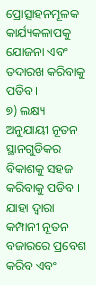ପ୍ରୋତ୍ସାହନମୂଳକ କାର୍ଯ୍ୟକଳାପକୁ ଯୋଜନା ଏବଂ ତଦାରଖ କରିବାକୁ ପଡିବ ।
୭) ଲକ୍ଷ୍ୟ ଅନୁଯାୟୀ ନୂତନ ସ୍ଥାନଗୁଡିକର ବିକାଶକୁ ସହଜ କରିବାକୁ ପଡିବ । ଯାହା ଦ୍ୱାରା କମ୍ପାନୀ ନୂତନ ବଜାରରେ ପ୍ରବେଶ କରିବ ଏବଂ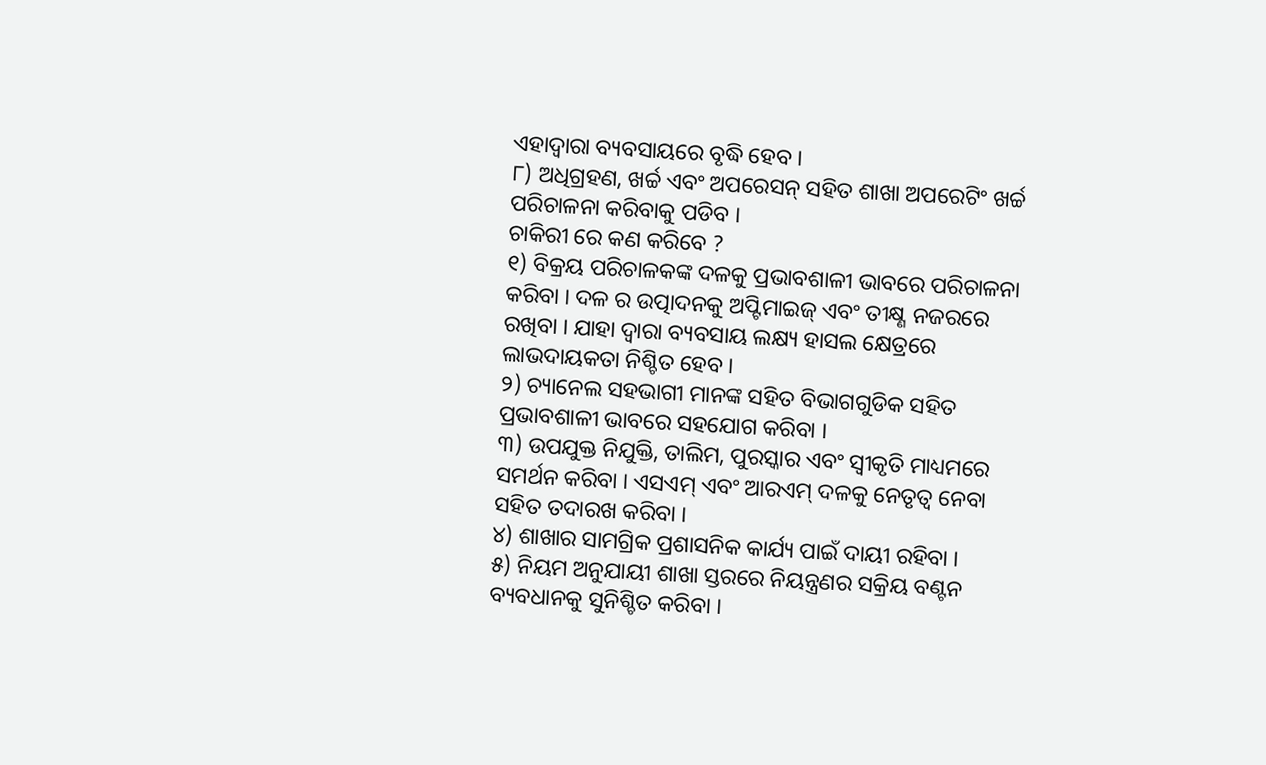ଏହାଦ୍ୱାରା ବ୍ୟବସାୟରେ ବୃଦ୍ଧି ହେବ ।
୮) ଅଧିଗ୍ରହଣ, ଖର୍ଚ୍ଚ ଏବଂ ଅପରେସନ୍ ସହିତ ଶାଖା ଅପରେଟିଂ ଖର୍ଚ୍ଚ ପରିଚାଳନା କରିବାକୁ ପଡିବ ।
ଚାକିରୀ ରେ କଣ କରିବେ ?
୧) ବିକ୍ରୟ ପରିଚାଳକଙ୍କ ଦଳକୁ ପ୍ରଭାବଶାଳୀ ଭାବରେ ପରିଚାଳନା କରିବା । ଦଳ ର ଉତ୍ପାଦନକୁ ଅପ୍ଟିମାଇଜ୍ ଏବଂ ତୀକ୍ଷ୍ଣ ନଜରରେ ରଖିବା । ଯାହା ଦ୍ୱାରା ବ୍ୟବସାୟ ଲକ୍ଷ୍ୟ ହାସଲ କ୍ଷେତ୍ରରେ ଲାଭଦାୟକତା ନିଶ୍ଚିତ ହେବ ।
୨) ଚ୍ୟାନେଲ ସହଭାଗୀ ମାନଙ୍କ ସହିତ ବିଭାଗଗୁଡିକ ସହିତ ପ୍ରଭାବଶାଳୀ ଭାବରେ ସହଯୋଗ କରିବା ।
୩) ଉପଯୁକ୍ତ ନିଯୁକ୍ତି, ତାଲିମ, ପୁରସ୍କାର ଏବଂ ସ୍ୱୀକୃତି ମାଧ୍ୟମରେ ସମର୍ଥନ କରିବା । ଏସଏମ୍ ଏବଂ ଆରଏମ୍ ଦଳକୁ ନେତୃତ୍ୱ ନେବା ସହିତ ତଦାରଖ କରିବା ।
୪) ଶାଖାର ସାମଗ୍ରିକ ପ୍ରଶାସନିକ କାର୍ଯ୍ୟ ପାଇଁ ଦାୟୀ ରହିବା ।
୫) ନିୟମ ଅନୁଯାୟୀ ଶାଖା ସ୍ତରରେ ନିୟନ୍ତ୍ରଣର ସକ୍ରିୟ ବଣ୍ଟନ ବ୍ୟବଧାନକୁ ସୁନିଶ୍ଚିତ କରିବା ।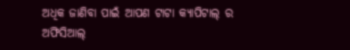ଅଧିକ ଜାଣିବା ପାଇଁ ଆପଣ ଟାଟା କ୍ୟାପିଟାଲ୍ ର ଅଫିସିଆଲ୍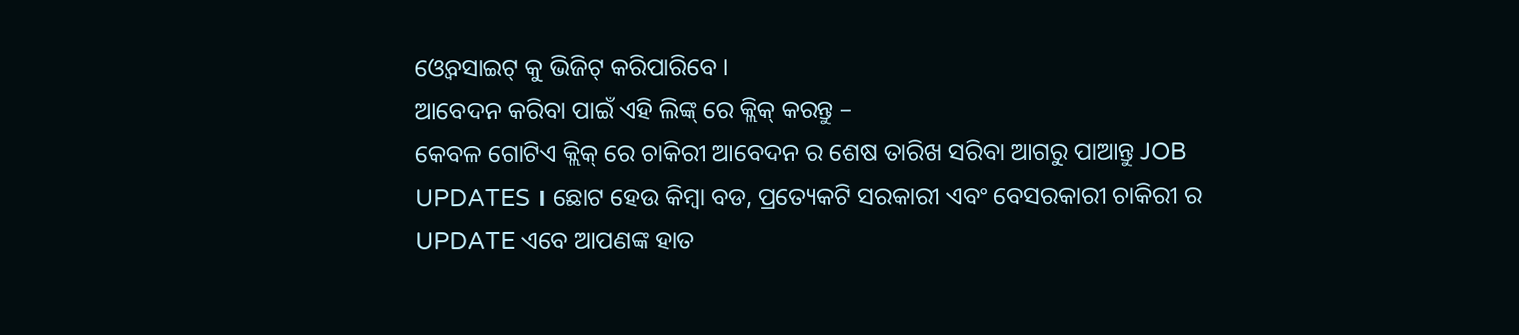ଓ୍ୱେବସାଇଟ୍ କୁ ଭିଜିଟ୍ କରିପାରିବେ ।
ଆବେଦନ କରିବା ପାଇଁ ଏହି ଲିଙ୍କ୍ ରେ କ୍ଲିକ୍ କରନ୍ତୁ –
କେବଳ ଗୋଟିଏ କ୍ଲିକ୍ ରେ ଚାକିରୀ ଆବେଦନ ର ଶେଷ ତାରିଖ ସରିବା ଆଗରୁ ପାଆନ୍ତୁ JOB UPDATES । ଛୋଟ ହେଉ କିମ୍ବା ବଡ, ପ୍ରତ୍ୟେକଟି ସରକାରୀ ଏବଂ ବେସରକାରୀ ଚାକିରୀ ର UPDATE ଏବେ ଆପଣଙ୍କ ହାତ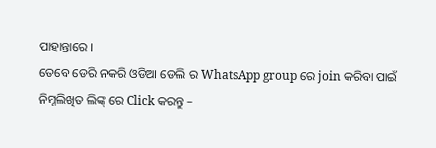ପାହାନ୍ତାରେ ।
ତେବେ ଡେରି ନକରି ଓଡିଆ ଡେଲି ର WhatsApp group ରେ join କରିବା ପାଇଁ
ନିମ୍ନଲିଖିତ ଲିଙ୍କ୍ ରେ Click କରନ୍ତୁ –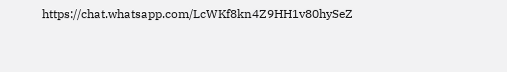https://chat.whatsapp.com/LcWKf8kn4Z9HH1v80hySeZ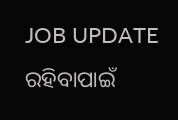JOB UPDATE ରହିବାପାଇଁ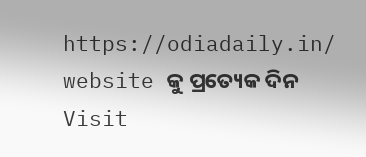https://odiadaily.in/ website କୁ ପ୍ରତ୍ୟେକ ଦିନ Visit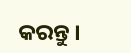କରନ୍ତୁ ।